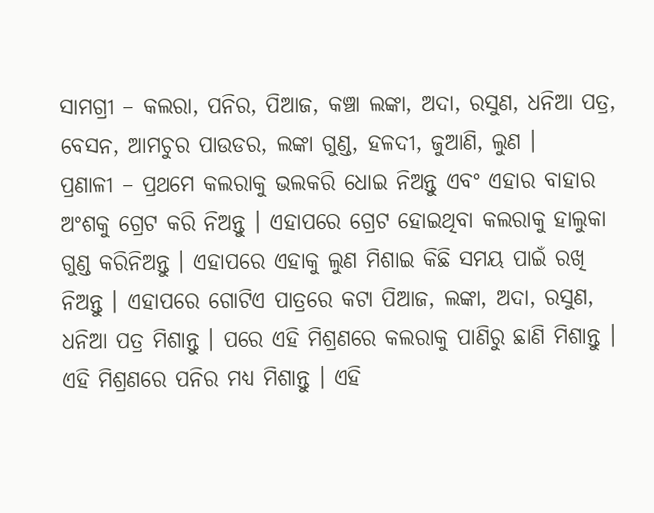ସାମଗ୍ରୀ – କଲରା, ପନିର, ପିଆଜ, କଞ୍ଚା ଲଙ୍କା, ଅଦା, ରସୁଣ, ଧନିଆ ପତ୍ର, ବେସନ, ଆମଚୁର ପାଉଡର, ଲଙ୍କା ଗୁଣ୍ଡ, ହଳଦୀ, ଜୁଆଣି, ଲୁଣ ।
ପ୍ରଣାଳୀ – ପ୍ରଥମେ କଲରାକୁ ଭଲକରି ଧୋଇ ନିଅନ୍ତୁ ଏବଂ ଏହାର ବାହାର ଅଂଶକୁ ଗ୍ରେଟ କରି ନିଅନ୍ତୁ । ଏହାପରେ ଗ୍ରେଟ ହୋଇଥିବା କଲରାକୁ ହାଲୁକା ଗୁଣ୍ଡ କରିନିଅନ୍ତୁ । ଏହାପରେ ଏହାକୁ ଲୁଣ ମିଶାଇ କିଛି ସମୟ ପାଇଁ ରଖି ନିଅନ୍ତୁ । ଏହାପରେ ଗୋଟିଏ ପାତ୍ରରେ କଟା ପିଆଜ, ଲଙ୍କା, ଅଦା, ରସୁଣ, ଧନିଆ ପତ୍ର ମିଶାନ୍ତୁ । ପରେ ଏହି ମିଶ୍ରଣରେ କଲରାକୁ ପାଣିରୁ ଛାଣି ମିଶାନ୍ତୁ । ଏହି ମିଶ୍ରଣରେ ପନିର ମଧ୍ୟ ମିଶାନ୍ତୁ । ଏହି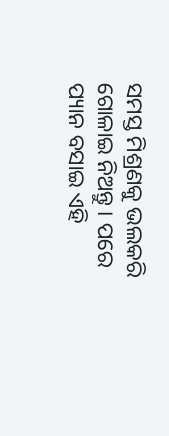ସମସ୍ତ ମିଶ୍ରଣକୁ ଭଲକରି ଗୋଳାଇ ନିଅନ୍ତୁ । ପରେ ପ୍ୟାନ ବସାଇ ଏହି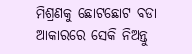ମିଶ୍ରଣକୁ ଛୋଟଛୋଟ ବଡା ଆକାରରେ ସେକି ନିଅନ୍ତୁ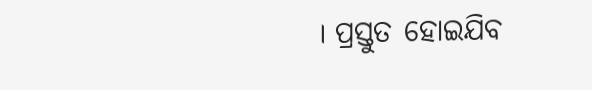। ପ୍ରସ୍ତୁତ ହୋଇଯିବ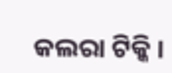କଲରା ଟିକ୍କି ।